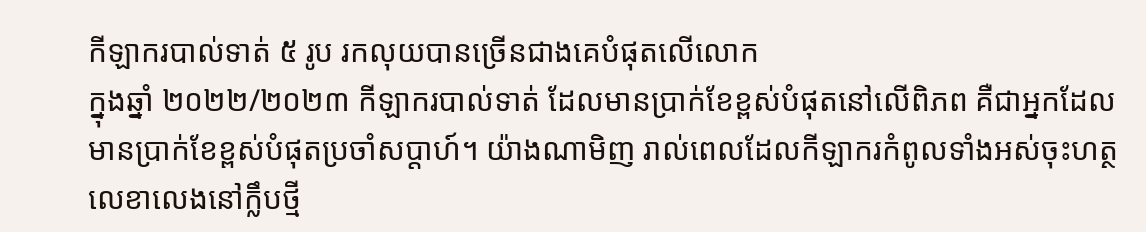កីឡាករបាល់ទាត់ ៥ រូប រកលុយបានច្រើនជាងគេបំផុតលើលោក
ក្នុងឆ្នាំ ២០២២/២០២៣ កីឡាករបាល់ទាត់ ដែលមានប្រាក់ខែខ្ពស់បំផុតនៅលើពិភព គឺជាអ្នកដែលមានប្រាក់ខែខ្ពស់បំផុតប្រចាំសប្តាហ៍។ យ៉ាងណាមិញ រាល់ពេលដែលកីឡាករកំពូលទាំងអស់ចុះហត្ថលេខាលេងនៅក្លឹបថ្មី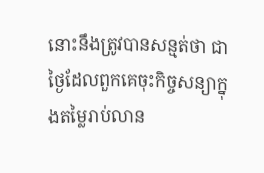នោះនឹងត្រូវបានសន្មត់ថា ជាថ្ងៃដែលពួកគេចុះកិច្ចសន្យាក្នុងតម្លៃរាប់លាន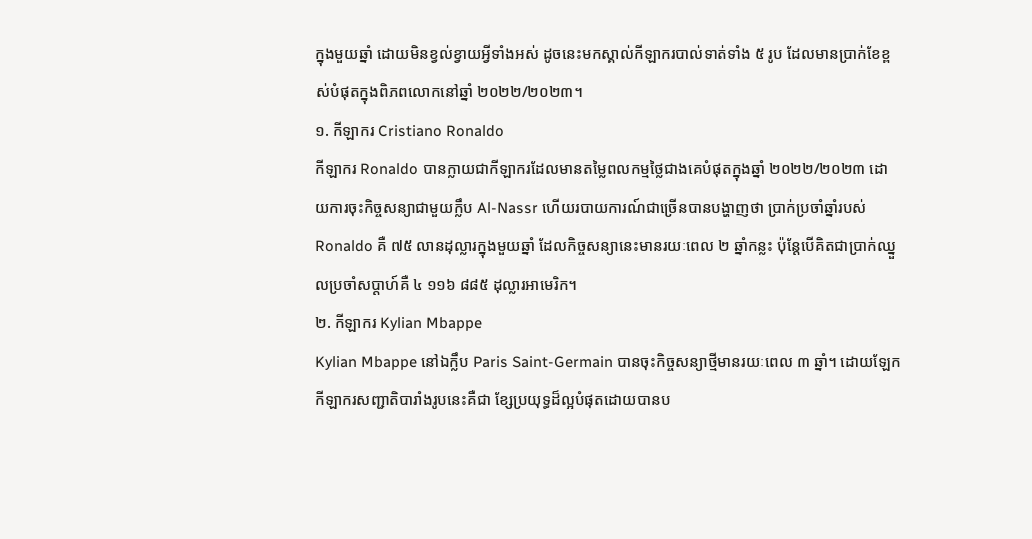ក្នុងមួយឆ្នាំ ដោយមិនខ្វល់ខ្វាយអ្វីទាំងអស់ ដូចនេះមកស្គាល់កីឡាករបាល់ទាត់ទាំង ៥ រូប ដែលមានប្រាក់ខែខ្ពស់បំផុតក្នុងពិភពលោកនៅឆ្នាំ ២០២២/២០២៣។
១. កីឡាករ Cristiano Ronaldo
កីឡាករ Ronaldo បានក្លាយជាកីឡាករដែលមានតម្លៃពលកម្មថ្លៃជាងគេបំផុតក្នុងឆ្នាំ ២០២២/២០២៣ ដោយការចុះកិច្ចសន្យាជាមួយក្លឹប Al-Nassr ហើយរបាយការណ៍ជាច្រើនបានបង្ហាញថា ប្រាក់ប្រចាំឆ្នាំរបស់ Ronaldo គឺ ៧៥ លានដុល្លារក្នុងមួយឆ្នាំ ដែលកិច្ចសន្យានេះមានរយៈពេល ២ ឆ្នាំកន្លះ ប៉ុន្តែបើគិតជាប្រាក់ឈ្នួលប្រចាំសប្ដាហ៍គឺ ៤ ១១៦ ៨៨៥ ដុល្លារអាមេរិក។
២. កីឡាករ Kylian Mbappe
Kylian Mbappe នៅឯក្លឹប Paris Saint-Germain បានចុះកិច្ចសន្យាថ្មីមានរយៈពេល ៣ ឆ្នាំ។ ដោយឡែក កីឡាករសញ្ជាតិបារាំងរូបនេះគឺជា ខ្សែប្រយុទ្ធដ៏ល្អបំផុតដោយបានប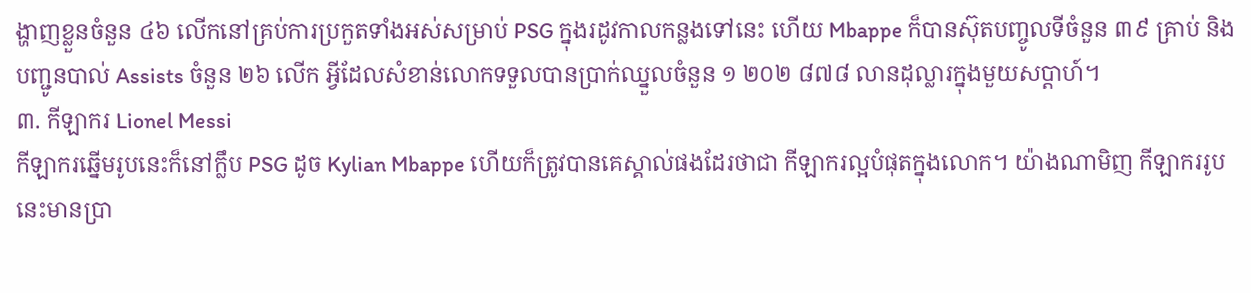ង្ហាញខ្លួនចំនួន ៤៦ លើកនៅគ្រប់ការប្រកួតទាំងអស់សម្រាប់ PSG ក្នុងរដូវកាលកន្លងទៅនេះ ហើយ Mbappe ក៏បានស៊ុតបញ្ចូលទីចំនួន ៣៩ គ្រាប់ និង បញ្ជូនបាល់ Assists ចំនួន ២៦ លើក អ្វីដែលសំខាន់លោកទទួលបានប្រាក់ឈ្នួលចំនួន ១ ២០២ ៨៧៨ លានដុល្លារក្នុងមួយសប្តាហ៍។
៣. កីឡាករ Lionel Messi
កីឡាករឆ្នើមរូបនេះក៏នៅក្លឹប PSG ដូច Kylian Mbappe ហើយក៏ត្រូវបានគេស្គាល់ផងដែរថាជា កីឡាករល្អបំផុតក្នុងលោក។ យ៉ាងណាមិញ កីឡាកររូបនេះមានប្រា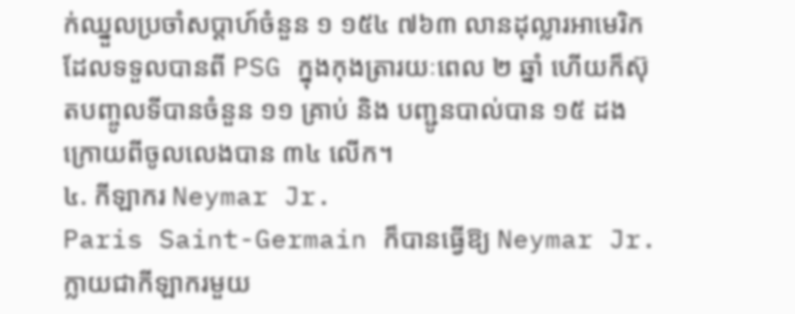ក់ឈ្នួលប្រចាំសប្ដាហ៍ចំនួន ១ ១៥៤ ៧៦៣ លានដុល្លារអាមេរិក ដែលទទួលបានពី PSG ក្នុងកុងត្រារយៈពេល ២ ឆ្នាំ ហើយក៏ស៊ុតបញ្ចូលទីបានចំនួន ១១ គ្រាប់ និង បញ្ជូនបាល់បាន ១៥ ដងក្រោយពីចូលលេងបាន ៣៤ លើក។
៤. កីឡាករ Neymar Jr.
Paris Saint-Germain ក៏បានធ្វើឱ្យ Neymar Jr. ក្លាយជាកីឡាករមួយ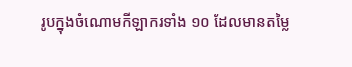រូបក្នុងចំណោមកីឡាករទាំង ១០ ដែលមានតម្លៃ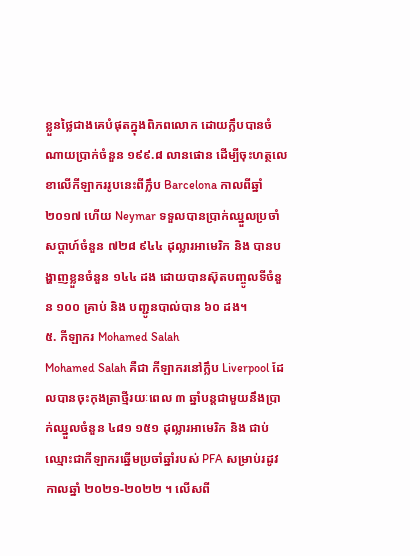ខ្លួនថ្លៃជាងគេបំផុតក្នុងពិភពលោក ដោយក្លឹបបានចំណាយប្រាក់ចំនួន ១៩៩.៨ លានផោន ដើម្បីចុះហត្ថលេខាលើកីឡាកររូបនេះពីក្លឹប Barcelona កាលពីឆ្នាំ ២០១៧ ហើយ Neymar ទទួលបានប្រាក់ឈ្នួលប្រចាំសប្តាហ៍ចំនួន ៧២៨ ៩៤៤ ដុល្លារអាមេរិក និង បានបង្ហាញខ្លួនចំនួន ១៤៤ ដង ដោយបានស៊ុតបញ្ចូលទីចំនួន ១០០ គ្រាប់ និង បញ្ជូនបាល់បាន ៦០ ដង។
៥. កីឡាករ Mohamed Salah
Mohamed Salah គឺជា កីឡាករនៅក្លឹប Liverpool ដែលបានចុះកុងត្រាថ្មីរយៈពេល ៣ ឆ្នាំបន្តជាមួយនឹងប្រាក់ឈ្នួលចំនួន ៤៨១ ១៥១ ដុល្លារអាមេរិក និង ជាប់ឈ្មោះជាកីឡាករឆ្នើមប្រចាំឆ្នាំរបស់ PFA សម្រាប់រដូវកាលឆ្នាំ ២០២១-២០២២ ។ លើសពី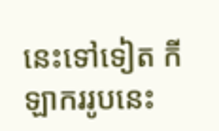នេះទៅទៀត កីឡាកររូបនេះ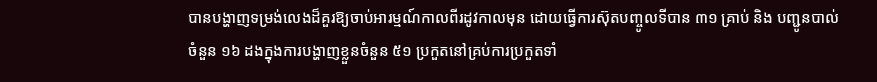បានបង្ហាញទម្រង់លេងដ៏គួរឱ្យចាប់អារម្មណ៍កាលពីរដូវកាលមុន ដោយធ្វើការស៊ុតបញ្ចូលទីបាន ៣១ គ្រាប់ និង បញ្ជូនបាល់ចំនួន ១៦ ដងក្នុងការបង្ហាញខ្លួនចំនួន ៥១ ប្រកួតនៅគ្រប់ការប្រកួតទាំ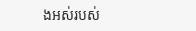ងអស់របស់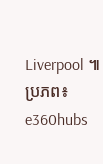Liverpool ៕
ប្រភព៖ e360hubs